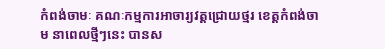កំពង់ចាមៈ គណៈកម្មការអាចារ្យវត្តជ្រោយថ្មរ ខេត្តកំពង់ចាម នាពេលថ្មីៗនេះ បានស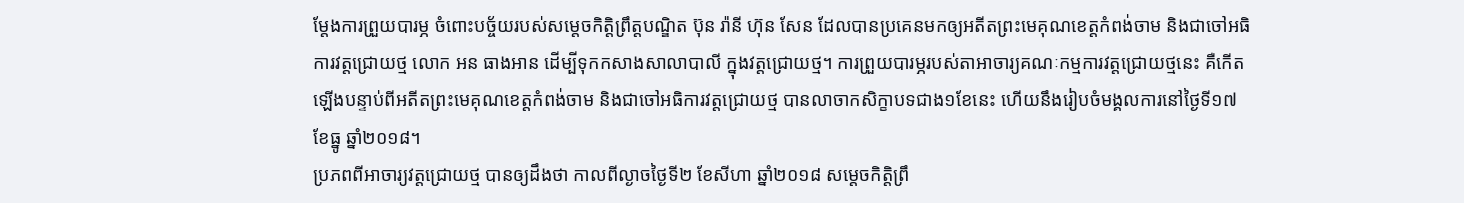ម្តែងការព្រួយបារម្ភ ចំពោះបច្ច័យរបស់សម្តេចកិត្តិព្រឹត្តបណ្ឌិត ប៊ុន រ៉ានី ហ៊ុន សែន ដែលបានប្រគេនមកឲ្យអតីតព្រះមេគុណខេត្តកំពង់ចាម និងជាចៅអធិការវត្តជ្រោយថ្ម លោក អន ធាងអាន ដើម្បីទុកកសាងសាលាបាលី ក្នុងវត្តជ្រោយថ្ម។ ការព្រួយបារម្ភរបស់តាអាចារ្យគណៈកម្មការវត្តជ្រោយថ្មនេះ គឺកើតឡើងបន្ទាប់ពីអតីតព្រះមេគុណខេត្តកំពង់ចាម និងជាចៅអធិការវត្តជ្រោយថ្ម បានលាចាកសិក្ខាបទជាង១ខែនេះ ហើយនឹងរៀបចំមង្គលការនៅថ្ងៃទី១៧ ខែធ្នូ ឆ្នាំ២០១៨។
ប្រភពពីអាចារ្យវត្តជ្រោយថ្ម បានឲ្យដឹងថា កាលពីល្ងាចថ្ងៃទី២ ខែសីហា ឆ្នាំ២០១៨ សម្តេចកិត្តិព្រឹ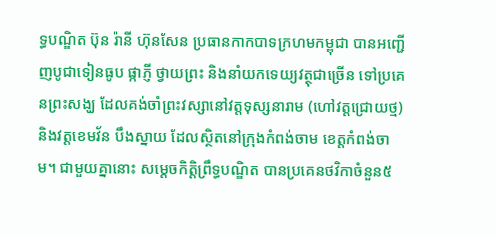ទ្ធបណ្ឌិត ប៊ុន រ៉ានី ហ៊ុនសែន ប្រធានកាកបាទក្រហមកម្ពុជា បានអញ្ជើញបូជាទៀនធូប ផ្កាភ្ញី ថ្វាយព្រះ និងនាំយកទេយ្យវត្ថុជាច្រើន ទៅប្រគេនព្រះសង្ឃ ដែលគង់ចាំព្រះវស្សានៅវត្តទុស្សនារាម (ហៅវត្តជ្រោយថ្ម) និងវត្តខេមវ័ន បឹងស្នាយ ដែលស្ថិតនៅក្រុងកំពង់ចាម ខេត្តកំពង់ចាម។ ជាមួយគ្នានោះ សម្តេចកិត្តិព្រឹទ្ធបណ្ឌិត បានប្រគេនថវិកាចំនួន៥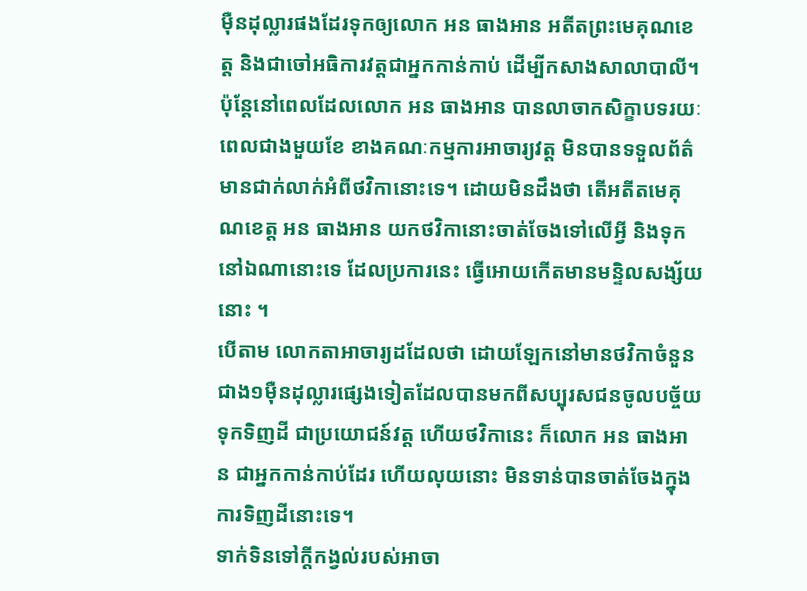ម៉ឺនដុល្លារផងដែរទុកឲ្យលោក អន ធាងអាន អតីតព្រះមេគុណខេត្ត និងជាចៅអធិការវត្តជាអ្នកកាន់កាប់ ដើម្បីកសាងសាលាបាលី។ ប៉ុន្តែនៅពេលដែលលោក អន ធាងអាន បានលាចាកសិក្ខាបទរយៈពេលជាងមួយខែ ខាងគណៈកម្មការអាចារ្យវត្ត មិនបានទទួលព័ត៌មានជាក់លាក់អំពីថវិកានោះទេ។ ដោយមិនដឹងថា តើអតីតមេគុណខេត្ត អន ធាងអាន យកថវិកានោះចាត់ចែងទៅលើអ្វី និងទុកនៅឯណានោះទេ ដែលប្រការនេះ ធ្វើអោយកើតមានមន្ទិលសង្ស័យនោះ ។
បើតាម លោកតាអាចារ្យដដែលថា ដោយឡែកនៅមានថវិកាចំនួនជាង១ម៉ឺនដុល្លារផ្សេងទៀតដែលបានមកពីសប្បុរសជនចូលបច្ច័យទុកទិញដី ជាប្រយោជន៍វត្ត ហើយថវិកានេះ ក៏លោក អន ធាងអាន ជាអ្នកកាន់កាប់ដែរ ហើយលុយនោះ មិនទាន់បានចាត់ចែងក្នុងការទិញដីនោះទេ។
ទាក់ទិនទៅក្តីកង្វល់របស់អាចា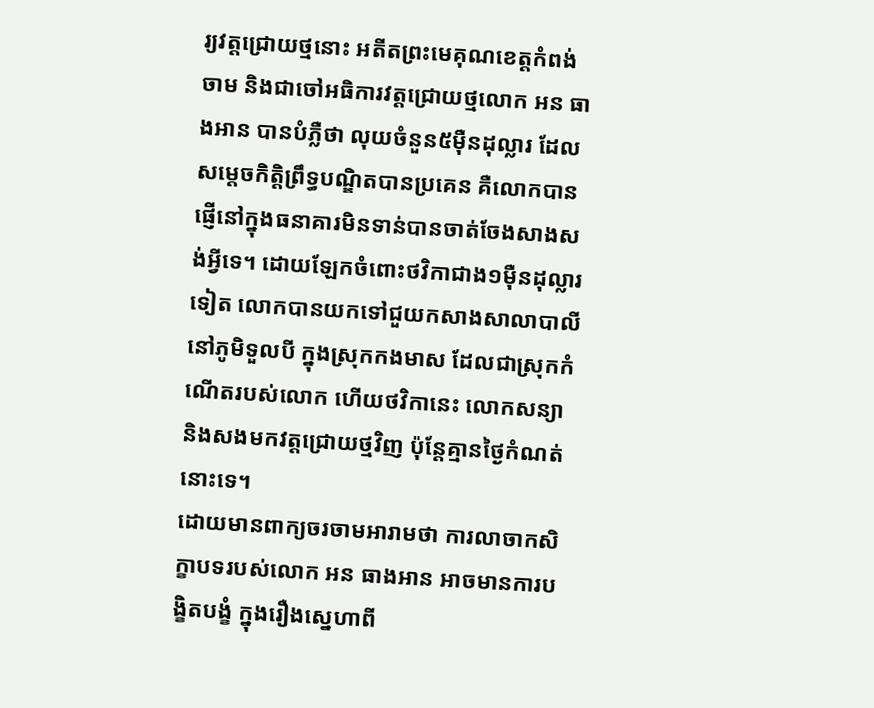រ្យវត្តជ្រោយថ្មនោះ អតីតព្រះមេគុណខេត្តកំពង់ចាម និងជាចៅអធិការវត្តជ្រោយថ្មលោក អន ធាងអាន បានបំភ្លឺថា លុយចំនួន៥ម៉ឺនដុល្លារ ដែលសម្តេចកិត្តិព្រឹទ្ធបណ្ឌិតបានប្រគេន គឺលោកបានផ្ញើនៅក្នុងធនាគារមិនទាន់បានចាត់ចែងសាងសង់អ្វីទេ។ ដោយឡែកចំពោះថវិកាជាង១ម៉ឺនដុល្លារទៀត លោកបានយកទៅជួយកសាងសាលាបាលី នៅភូមិទួលបី ក្នុងស្រុកកងមាស ដែលជាស្រុកកំណើតរបស់លោក ហើយថវិកានេះ លោកសន្យា និងសងមកវត្តជ្រោយថ្មវិញ ប៉ុន្តែគ្មានថ្ងៃកំណត់នោះទេ។
ដោយមានពាក្យចរចាមអារាមថា ការលាចាកសិក្ខាបទរបស់លោក អន ធាងអាន អាចមានការបង្ខិតបង្ខំ ក្នុងរឿងស្នេហាពី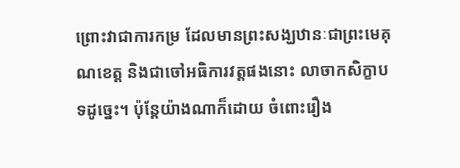ព្រោះវាជាការកម្រ ដែលមានព្រះសង្ឃឋានៈជាព្រះមេគុណខេត្ត និងជាចៅអធិការវត្តផងនោះ លាចាកសិក្ខាបទដូច្នេះ។ ប៉ុន្តែយ៉ាងណាក៏ដោយ ចំពោះរឿង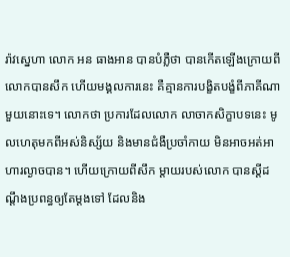រ៉ាវស្នេហា លោក អន ធាងអាន បានបំភ្លឺថា បានកើតឡើងក្រោយពីលោកបានសឹក ហើយមង្គលការនេះ គឺគ្មានការបង្ខិតបង្ខំពីភាគីណាមួយនោះទេ។ លោកថា ប្រការដែលលោក លាចាកសិក្ខាបទនេះ មូលហេតុមកពីអស់និស្ស័យ និងមានជំងឺប្រចាំកាយ មិនអាចអត់អាហារល្ងាចបាន។ ហើយក្រោយពីសឹក ម្តាយរបស់លោក បានស្តីដណ្តឹងប្រពន្ធឲ្យតែម្តងទៅ ដែលនិង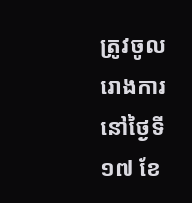ត្រូវចូលរោងការនៅថ្ងៃទី១៧ ខែ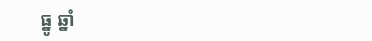ធ្នូ ឆ្នាំ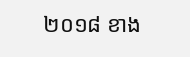២០១៨ ខាង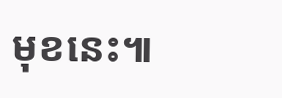មុខនេះ៕